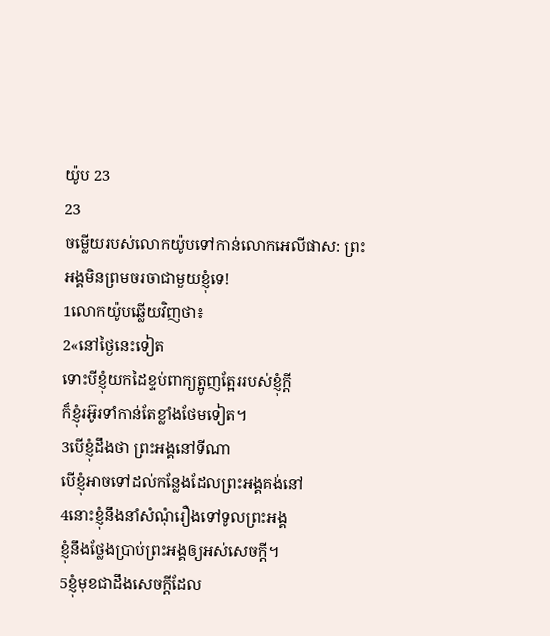យ៉ូប 23
23
ចម្លើយរបស់លោកយ៉ូបទៅកាន់លោកអេលីផាស: ព្រះអង្គមិនព្រមចរចាជាមួយខ្ញុំទេ!
1លោកយ៉ូបឆ្លើយវិញថា៖
2«នៅថ្ងៃនេះទៀត
ទោះបីខ្ញុំយកដៃខ្ទប់ពាក្យត្អូញត្អែររបស់ខ្ញុំក្ដី
ក៏ខ្ញុំរអ៊ូរទាំកាន់តែខ្លាំងថែមទៀត។
3បើខ្ញុំដឹងថា ព្រះអង្គនៅទីណា
បើខ្ញុំអាចទៅដល់កន្លែងដែលព្រះអង្គគង់នៅ
4នោះខ្ញុំនឹងនាំសំណុំរឿងទៅទូលព្រះអង្គ
ខ្ញុំនឹងថ្លែងប្រាប់ព្រះអង្គឲ្យអស់សេចក្ដី។
5ខ្ញុំមុខជាដឹងសេចក្ដីដែល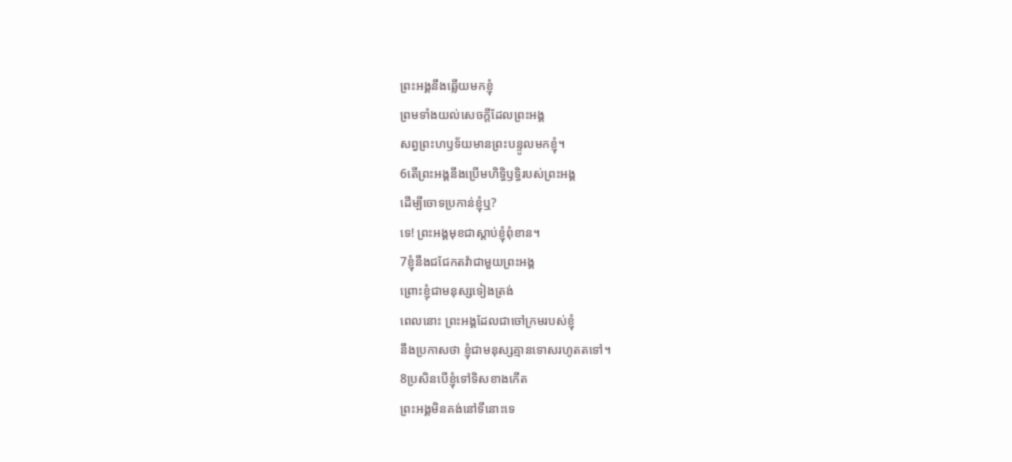ព្រះអង្គនឹងឆ្លើយមកខ្ញុំ
ព្រមទាំងយល់សេចក្ដីដែលព្រះអង្គ
សព្វព្រះហឫទ័យមានព្រះបន្ទូលមកខ្ញុំ។
6តើព្រះអង្គនឹងប្រើមហិទ្ធិឫទ្ធិរបស់ព្រះអង្គ
ដើម្បីចោទប្រកាន់ខ្ញុំឬ?
ទេ! ព្រះអង្គមុខជាស្ដាប់ខ្ញុំពុំខាន។
7ខ្ញុំនឹងជជែកតវ៉ាជាមួយព្រះអង្គ
ព្រោះខ្ញុំជាមនុស្សទៀងត្រង់
ពេលនោះ ព្រះអង្គដែលជាចៅក្រមរបស់ខ្ញុំ
នឹងប្រកាសថា ខ្ញុំជាមនុស្សគ្មានទោសរហូតតទៅ។
8ប្រសិនបើខ្ញុំទៅទិសខាងកើត
ព្រះអង្គមិនគង់នៅទីនោះទេ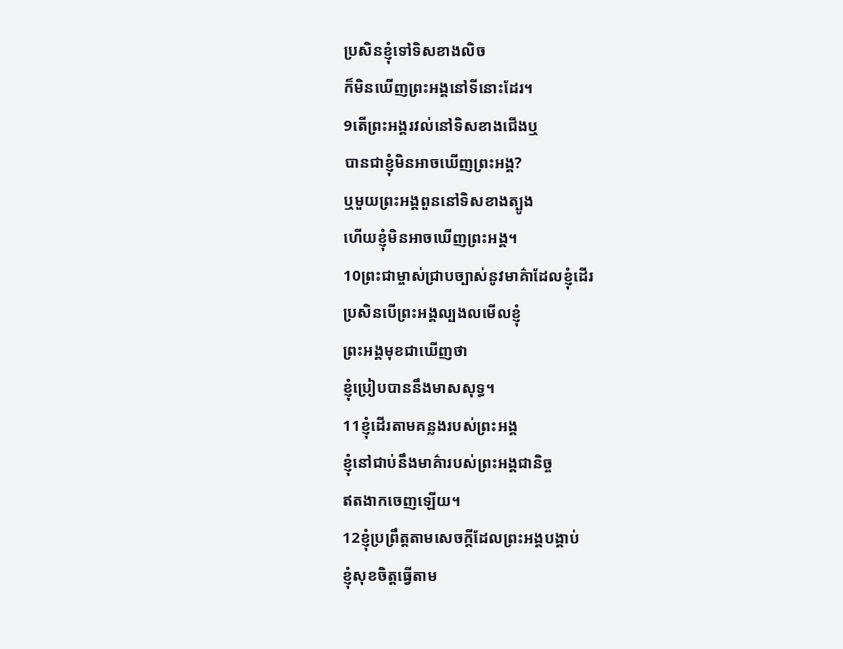ប្រសិនខ្ញុំទៅទិសខាងលិច
ក៏មិនឃើញព្រះអង្គនៅទីនោះដែរ។
9តើព្រះអង្គរវល់នៅទិសខាងជើងឬ
បានជាខ្ញុំមិនអាចឃើញព្រះអង្គ?
ឬមួយព្រះអង្គពួននៅទិសខាងត្បូង
ហើយខ្ញុំមិនអាចឃើញព្រះអង្គ។
10ព្រះជាម្ចាស់ជ្រាបច្បាស់នូវមាគ៌ាដែលខ្ញុំដើរ
ប្រសិនបើព្រះអង្គល្បងលមើលខ្ញុំ
ព្រះអង្គមុខជាឃើញថា
ខ្ញុំប្រៀបបាននឹងមាសសុទ្ធ។
11ខ្ញុំដើរតាមគន្លងរបស់ព្រះអង្គ
ខ្ញុំនៅជាប់នឹងមាគ៌ារបស់ព្រះអង្គជានិច្ច
ឥតងាកចេញឡើយ។
12ខ្ញុំប្រព្រឹត្តតាមសេចក្ដីដែលព្រះអង្គបង្គាប់
ខ្ញុំសុខចិត្តធ្វើតាម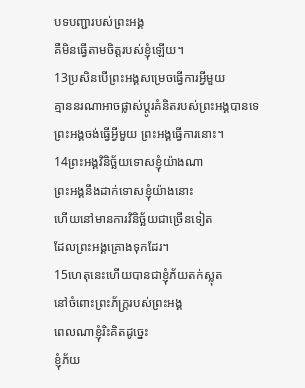បទបញ្ជារបស់ព្រះអង្គ
គឺមិនធ្វើតាមចិត្តរបស់ខ្ញុំឡើយ។
13ប្រសិនបើព្រះអង្គសម្រេចធ្វើការអ្វីមួយ
គ្មាននរណាអាចផ្លាស់ប្ដូរគំនិតរបស់ព្រះអង្គបានទេ
ព្រះអង្គចង់ធ្វើអ្វីមួយ ព្រះអង្គធ្វើការនោះ។
14ព្រះអង្គវិនិច្ឆ័យទោសខ្ញុំយ៉ាងណា
ព្រះអង្គនឹងដាក់ទោសខ្ញុំយ៉ាងនោះ
ហើយនៅមានការវិនិច្ឆ័យជាច្រើនទៀត
ដែលព្រះអង្គគ្រោងទុកដែរ។
15ហេតុនេះហើយបានជាខ្ញុំភ័យតក់ស្លុត
នៅចំពោះព្រះភ័ក្ត្ររបស់ព្រះអង្គ
ពេលណាខ្ញុំរិះគិតដូច្នេះ
ខ្ញុំភ័យ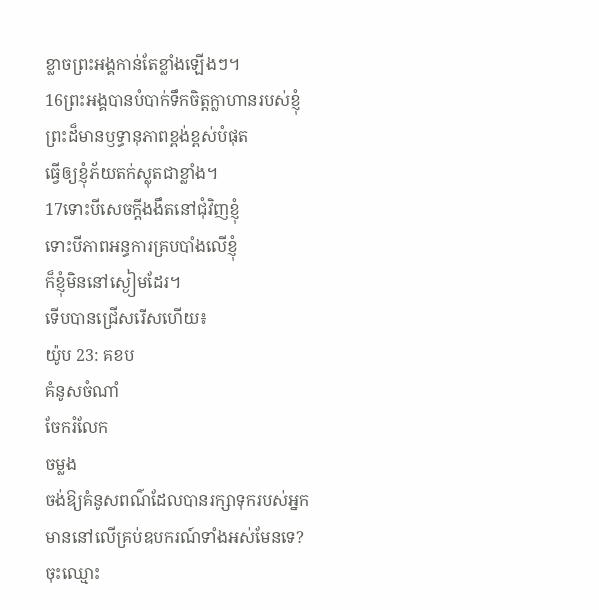ខ្លាចព្រះអង្គកាន់តែខ្លាំងឡើងៗ។
16ព្រះអង្គបានបំបាក់ទឹកចិត្តក្លាហានរបស់ខ្ញុំ
ព្រះដ៏មានឫទ្ធានុភាពខ្ពង់ខ្ពស់បំផុត
ធ្វើឲ្យខ្ញុំភ័យតក់ស្លុតជាខ្លាំង។
17ទោះបីសេចក្ដីងងឹតនៅជុំវិញខ្ញុំ
ទោះបីភាពអន្ធការគ្របបាំងលើខ្ញុំ
ក៏ខ្ញុំមិននៅស្ងៀមដែរ។
ទើបបានជ្រើសរើសហើយ៖
យ៉ូប 23: គខប
គំនូសចំណាំ
ចែករំលែក
ចម្លង
ចង់ឱ្យគំនូសពណ៌ដែលបានរក្សាទុករបស់អ្នក មាននៅលើគ្រប់ឧបករណ៍ទាំងអស់មែនទេ? ចុះឈ្មោះ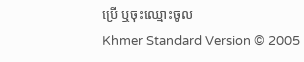ប្រើ ឬចុះឈ្មោះចូល
Khmer Standard Version © 2005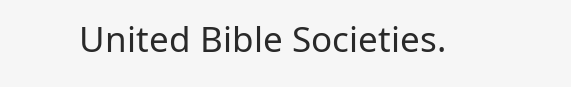United Bible Societies.